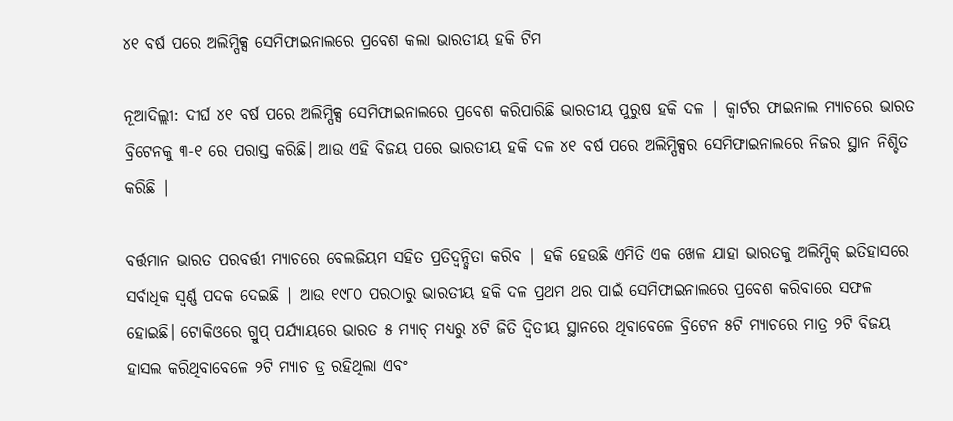୪୧ ବର୍ଷ ପରେ ଅଲିମ୍ପିକ୍ସ ସେମିଫାଇନାଲରେ ପ୍ରବେଶ କଲା ଭାରତୀୟ ହକି ଟିମ

ନୂଆଦିଲ୍ଲୀ: ଦୀର୍ଘ ୪୧ ବର୍ଷ ପରେ ଅଲିମ୍ପିକ୍ସ ସେମିଫାଇନାଲରେ ପ୍ରବେଶ କରିପାରିଛି ଭାରତୀୟ ପୁରୁଷ ହକି ଦଳ | କ୍ୱାର୍ଟର ଫାଇନାଲ ମ୍ୟାଚରେ ଭାରତ ବ୍ରିଟେନକୁ ୩-୧ ରେ ପରାସ୍ତ କରିଛି। ଆଉ ଏହି ବିଜୟ ପରେ ଭାରତୀୟ ହକି ଦଳ ୪୧ ବର୍ଷ ପରେ ଅଲିମ୍ପିକ୍ସର ସେମିଫାଇନାଲରେ ନିଜର ସ୍ଥାନ ନିଶ୍ଚିତ କରିଛି |

ବର୍ତ୍ତମାନ ଭାରତ ପରବର୍ତ୍ତୀ ମ୍ୟାଚରେ ବେଲଜିୟମ ସହିତ ପ୍ରତିଦ୍ୱନ୍ଦ୍ୱିତା କରିବ | ହକି ହେଉଛି ଏମିତି ଏକ ଖେଳ ଯାହା ଭାରତକୁ ଅଲିମ୍ପିକ୍ ଇତିହାସରେ ସର୍ବାଧିକ ସ୍ୱର୍ଣ୍ଣ ପଦକ ଦେଇଛି | ଆଉ ୧୯୮୦ ପରଠାରୁ ଭାରତୀୟ ହକି ଦଳ ପ୍ରଥମ ଥର ପାଇଁ ସେମିଫାଇନାଲରେ ପ୍ରବେଶ କରିବାରେ ସଫଳ ହୋଇଛି। ଟୋକିଓରେ ଗ୍ରୁପ୍ ପର୍ଯ୍ୟାୟରେ ଭାରତ ୫ ମ୍ୟାଚ୍ ମଧ୍ୟରୁ ୪ଟି ଜିତି ଦ୍ୱିତୀୟ ସ୍ଥାନରେ ଥିବାବେଳେ ବ୍ରିଟେନ ୫ଟି ମ୍ୟାଚରେ ମାତ୍ର ୨ଟି ବିଜୟ ହାସଲ କରିଥିବାବେଳେ ୨ଟି ମ୍ୟାଚ ଡ୍ର ରହିଥିଲା ଏବଂ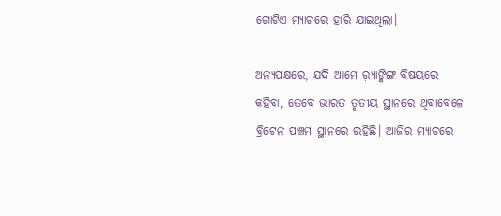ଗୋଟିଏ ମ୍ୟାଚରେ ହାରି ଯାଇଥିଲା।

ଅନ୍ୟପକ୍ଷରେ, ଯଦି ଆମେ ର଼୍ୟାଙ୍କିଙ୍ଗ ବିଷୟରେ କହିବା, ତେବେ ଭାରତ ତୃତୀୟ ସ୍ଥାନରେ ଥିବାବେଳେ ବ୍ରିଟେନ ପଞ୍ଚମ ସ୍ଥାନରେ ରହିଛି। ଆଜିର ମ୍ୟାଚରେ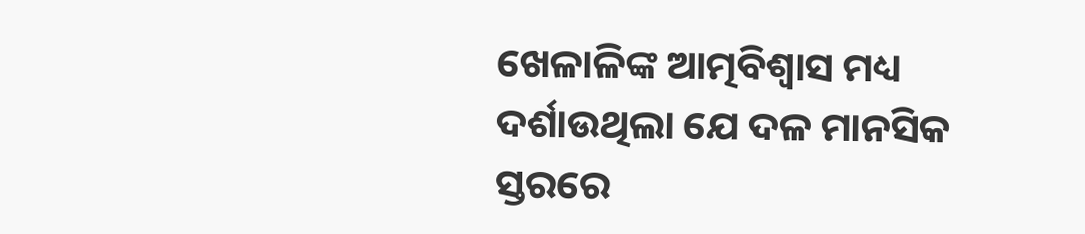ଖେଳାଳିଙ୍କ ଆତ୍ମବିଶ୍ୱାସ ମଧ୍ୟ ଦର୍ଶାଉଥିଲା ଯେ ଦଳ ମାନସିକ ସ୍ତରରେ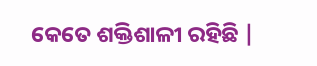କେତେ ଶକ୍ତିଶାଳୀ ରହିଛି |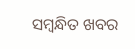ସମ୍ବନ୍ଧିତ ଖବର